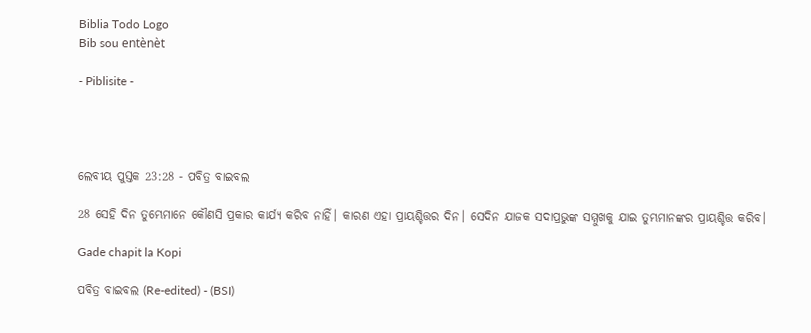Biblia Todo Logo
Bib sou entènèt

- Piblisite -




ଲେବୀୟ ପୁସ୍ତକ 23:28 - ପବିତ୍ର ବାଇବଲ

28 ସେହି ଦିନ ତୁମ୍ଭେମାନେ କୌଣସି ପ୍ରକାର କାର୍ଯ୍ୟ କରିବ ନାହିଁ। କାରଣ ଏହା ପ୍ରାୟଶ୍ଚିତ୍ତର ଦିନ। ସେଦିନ ଯାଜକ ସଦାପ୍ରଭୁଙ୍କ ସମ୍ମୁଖକୁ ଯାଇ ତୁମ୍ଭମାନଙ୍କର ପ୍ରାୟଶ୍ଚିତ୍ତ କରିବ।

Gade chapit la Kopi

ପବିତ୍ର ବାଇବଲ (Re-edited) - (BSI)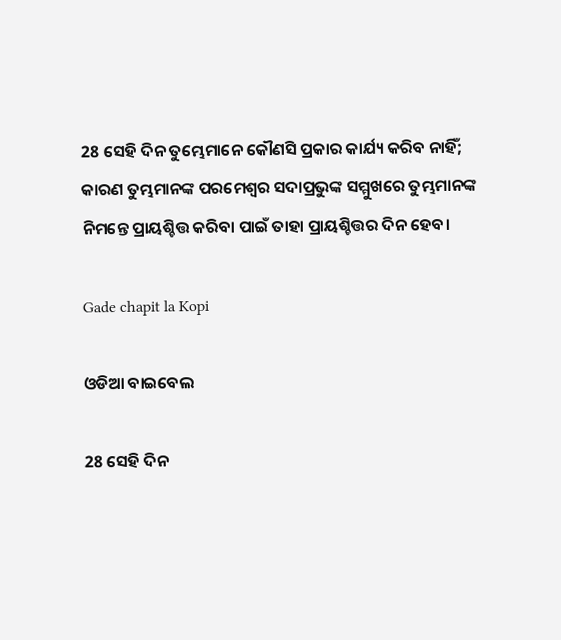28 ସେହି ଦିନ ତୁମ୍ଭେମାନେ କୌଣସି ପ୍ରକାର କାର୍ଯ୍ୟ କରିବ ନାହିଁ; କାରଣ ତୁମ୍ଭମାନଙ୍କ ପରମେଶ୍ଵର ସଦାପ୍ରଭୁଙ୍କ ସମ୍ମୁଖରେ ତୁମ୍ଭମାନଙ୍କ ନିମନ୍ତେ ପ୍ରାୟଶ୍ଚିତ୍ତ କରିବା ପାଇଁ ତାହା ପ୍ରାୟଶ୍ଚିତ୍ତର ଦିନ ହେବ।

Gade chapit la Kopi

ଓଡିଆ ବାଇବେଲ

28 ସେହି ଦିନ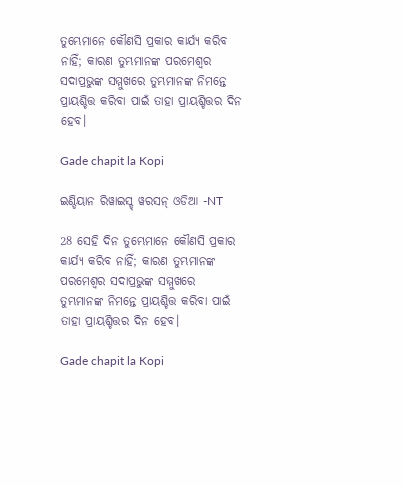ତୁମ୍ଭେମାନେ କୌଣସି ପ୍ରକାର କାର୍ଯ୍ୟ କରିବ ନାହିଁ; କାରଣ ତୁମ୍ଭମାନଙ୍କ ପରମେଶ୍ୱର ସଦାପ୍ରଭୁଙ୍କ ସମ୍ମୁଖରେ ତୁମ୍ଭମାନଙ୍କ ନିମନ୍ତେ ପ୍ରାୟଶ୍ଚିତ୍ତ କରିବା ପାଇଁ ତାହା ପ୍ରାୟଶ୍ଚିତ୍ତର ଦିନ ହେବ।

Gade chapit la Kopi

ଇଣ୍ଡିୟାନ ରିୱାଇସ୍ଡ୍ ୱରସନ୍ ଓଡିଆ -NT

28 ସେହି ଦିନ ତୁମ୍ଭେମାନେ କୌଣସି ପ୍ରକାର କାର୍ଯ୍ୟ କରିବ ନାହିଁ; କାରଣ ତୁମ୍ଭମାନଙ୍କ ପରମେଶ୍ୱର ସଦାପ୍ରଭୁଙ୍କ ସମ୍ମୁଖରେ ତୁମ୍ଭମାନଙ୍କ ନିମନ୍ତେ ପ୍ରାୟଶ୍ଚିତ୍ତ କରିବା ପାଇଁ ତାହା ପ୍ରାୟଶ୍ଚିତ୍ତର ଦିନ ହେବ।

Gade chapit la Kopi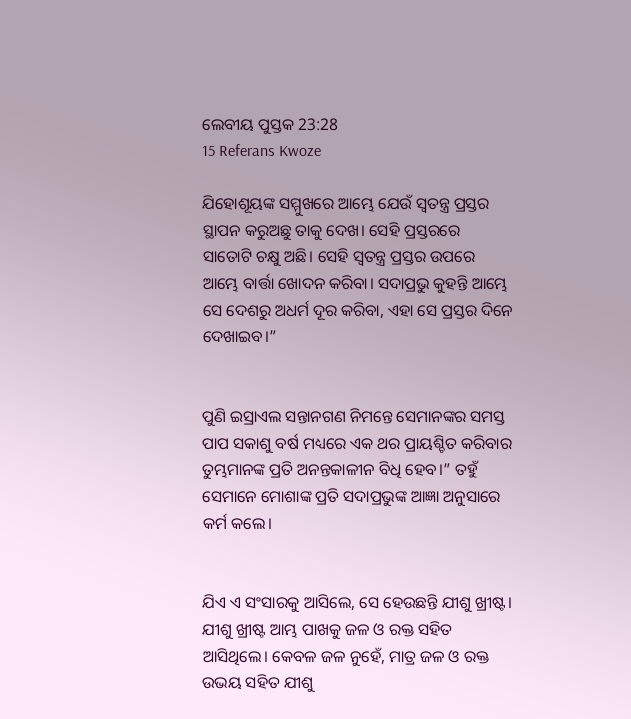ଲେବୀୟ ପୁସ୍ତକ 23:28
15 Referans Kwoze

ଯିହୋଶୂୟଙ୍କ ସମ୍ମୁଖରେ ଆମ୍ଭେ ଯେଉଁ ସ୍ୱତନ୍ତ୍ର ପ୍ରସ୍ତର ସ୍ଥାପନ କରୁଅଛୁ ତାକୁ ଦେଖ। ସେହି ପ୍ରସ୍ତରରେ ସାତୋଟି ଚକ୍ଷୁ ଅଛି। ସେହି ସ୍ୱତନ୍ତ୍ର ପ୍ରସ୍ତର ଉପରେ ଆମ୍ଭେ ବାର୍ତ୍ତା ଖୋଦନ କରିବା। ସଦାପ୍ରଭୁ କୁହନ୍ତି ଆମ୍ଭେ ସେ ଦେଶରୁ ଅଧର୍ମ ଦୂର କରିବା, ଏହା ସେ ପ୍ରସ୍ତର ଦିନେ ଦେଖାଇବ।”


ପୁଣି ଇସ୍ରାଏଲ ସନ୍ତାନଗଣ ନିମନ୍ତେ ସେମାନଙ୍କର ସମସ୍ତ ପାପ ସକାଶୁ ବର୍ଷ ମଧ୍ୟରେ ଏକ ଥର ପ୍ରାୟଶ୍ଚିତ କରିବାର ତୁମ୍ଭମାନଙ୍କ ପ୍ରତି ଅନନ୍ତକାଳୀନ ବିଧି ହେବ।” ତହୁଁ ସେମାନେ ମୋଶାଙ୍କ ପ୍ରତି ସଦାପ୍ରଭୁଙ୍କ ଆଜ୍ଞା ଅନୁସାରେ କର୍ମ କଲେ।


ଯିଏ ଏ ସଂସାରକୁ ଆସିଲେ, ସେ ହେଉଛନ୍ତି ଯୀଶୁ ଖ୍ରୀଷ୍ଟ। ଯୀଶୁ ଖ୍ରୀଷ୍ଟ ଆମ୍ଭ ପାଖକୁ ଜଳ ଓ ରକ୍ତ ସହିତ ଆସିଥିଲେ। କେବଳ ଜଳ ନୁହେଁ, ମାତ୍ର ଜଳ ଓ ରକ୍ତ ଉଭୟ ସହିତ ଯୀଶୁ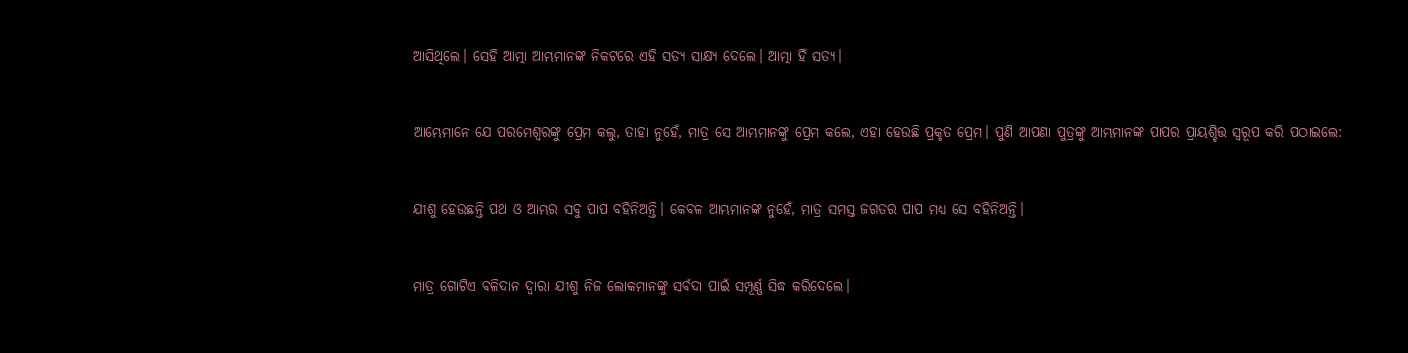ଆସିଥିଲେ। ସେହି ଆତ୍ମା ଆମ୍ଭମାନଙ୍କ ନିକଟରେ ଏହି ସତ୍ୟ ସାକ୍ଷ୍ୟ ଦେଲେ। ଆତ୍ମା ହିଁ ସତ୍ୟ।


ଆମ୍ଭେମାନେ ଯେ ପରମେଶ୍ୱରଙ୍କୁ ପ୍ରେମ କଲୁ, ତାହା ନୁହେଁ, ମାତ୍ର ସେ ଆମ୍ଭମାନଙ୍କୁ ପ୍ରେମ କଲେ, ଏହା ହେଉଛି ପ୍ରକୃତ ପ୍ରେମ। ପୁଣି ଆପଣା ପୁତ୍ରଙ୍କୁ ଆମ୍ଭମାନଙ୍କ ପାପର ପ୍ରାୟଶ୍ଚିତ୍ତ ସ୍ୱରୂପ କରି ପଠାଇଲେ:


ଯୀଶୁ ହେଉଛନ୍ତି ପଥ ଓ ଆମ୍ଭର ସବୁ ପାପ ବହିନିଅନ୍ତି। କେବଳ ଆମ୍ଭମାନଙ୍କ ନୁହେଁ, ମାତ୍ର ସମସ୍ତ ଜଗତର ପାପ ମଧ୍ୟ ସେ ବହିନିଅନ୍ତି।


ମାତ୍ର ଗୋଟିଏ ବଳିଦାନ ଦ୍ୱାରା ଯୀଶୁ ନିଜ ଲୋକମାନଙ୍କୁ ସର୍ବଦା ପାଇଁ ସମ୍ପୂର୍ଣ୍ଣ ସିଦ୍ଧ କରିଦେଲେ।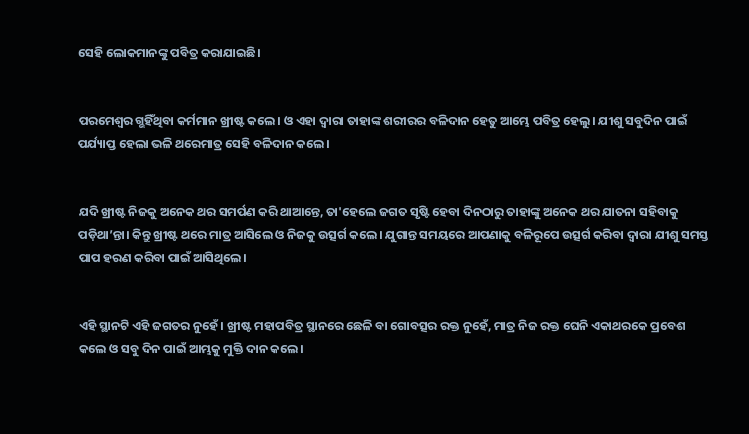ସେହି ଲୋକମାନଙ୍କୁ ପବିତ୍ର କରାଯାଇଛି।


ପରମେଶ୍ୱର ଗ୍ଭହିଁଥିବା କର୍ମମାନ ଖ୍ରୀଷ୍ଟ କଲେ। ଓ ଏହା ଦ୍ୱାରା ତାହାଙ୍କ ଶରୀରର ବଳିଦାନ ହେତୁ ଆମ୍ଭେ ପବିତ୍ର ହେଲୁ। ଯୀଶୁ ସବୁଦିନ ପାଇଁ ପର୍ଯ୍ୟାପ୍ତ ହେଲା ଭଳି ଥରେମାତ୍ର ସେହି ବଳିଦାନ କଲେ।


ଯଦି ଖ୍ରୀଷ୍ଟ ନିଜକୁ ଅନେକ ଥର ସମର୍ପଣ କରି ଥାଆନ୍ତେ, ତା'ହେଲେ ଜଗତ ସୃଷ୍ଟି ହେବା ଦିନଠାରୁ ତାହାଙ୍କୁ ଅନେକ ଥର ଯାତନା ସହିବାକୁ ପଡ଼ିଥା’ନ୍ତା। କିନ୍ତୁ ଖ୍ରୀଷ୍ଟ ଥରେ ମାତ୍ର ଆସିଲେ ଓ ନିଜକୁ ଉତ୍ସର୍ଗ କଲେ। ଯୁଗାନ୍ତ ସମୟରେ ଆପଣାକୁ ବଳିରୂପେ ଉତ୍ସର୍ଗ କରିବା ଦ୍ୱାରା ଯୀଶୁ ସମସ୍ତ ପାପ ହରଣ କରିବା ପାଇଁ ଆସିଥିଲେ।


ଏହି ସ୍ଥାନଟି ଏହି ଜଗତର ନୁହେଁ। ଖ୍ରୀଷ୍ଟ ମହାପବିତ୍ର ସ୍ଥାନରେ ଛେଳି ବା ଗୋବତ୍ସର ରକ୍ତ ନୁହେଁ, ମାତ୍ର ନିଜ ରକ୍ତ ଘେନି ଏକାଥରକେ ପ୍ରବେଶ କଲେ ଓ ସବୁ ଦିନ ପାଇଁ ଆମ୍ଭକୁ ମୁକ୍ତି ଦାନ କଲେ।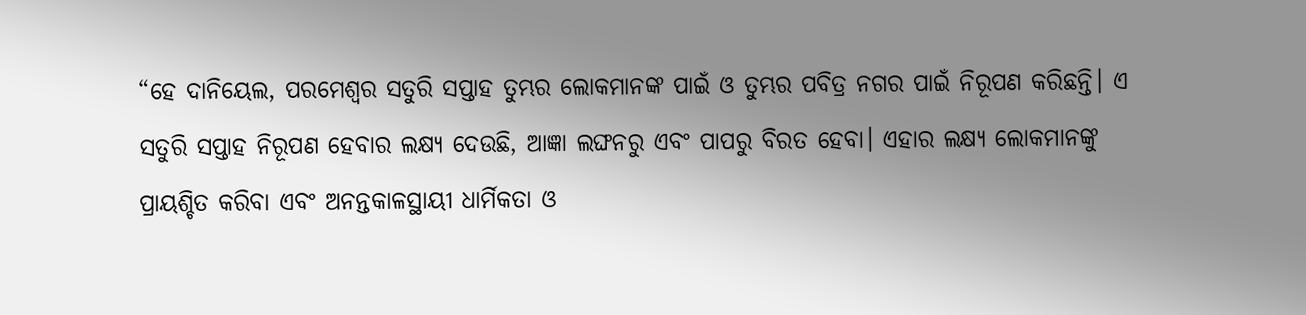“ହେ ଦାନିୟେଲ, ପରମେଶ୍ୱର ସତୁରି ସପ୍ତାହ ତୁମ୍ଭର ଲୋକମାନଙ୍କ ପାଇଁ ଓ ତୁମ୍ଭର ପବିତ୍ର ନଗର ପାଇଁ ନିରୂପଣ କରିଛନ୍ତି। ଏ ସତୁରି ସପ୍ତାହ ନିରୂପଣ ହେବାର ଲକ୍ଷ୍ୟ ଦେଉଛି, ଆଜ୍ଞା ଲଙ୍ଘନରୁ ଏବଂ ପାପରୁ ବିରତ ହେବା। ଏହାର ଲକ୍ଷ୍ୟ ଲୋକମାନଙ୍କୁ ପ୍ରାୟଶ୍ଚିତ କରିବା ଏବଂ ଅନନ୍ତକାଳସ୍ଥାୟୀ ଧାର୍ମିକତା ଓ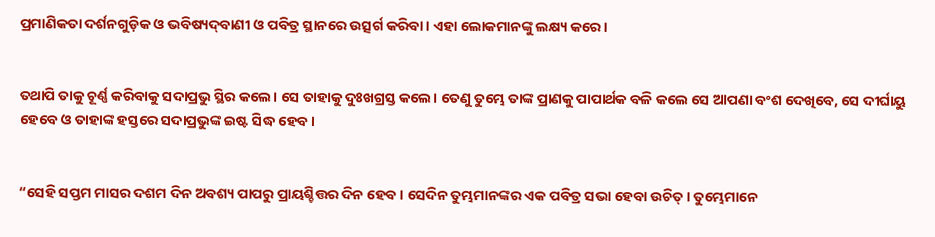ପ୍ରମାଣିକତା ଦର୍ଶନଗୁଡ଼ିକ ଓ ଭବିଷ୍ୟ‌ଦ୍‌ବାଣୀ ଓ ପବିତ୍ର ସ୍ଥାନରେ ଉତ୍ସର୍ଗ କରିବା। ଏହା ଲୋକମାନଙ୍କୁ ଲକ୍ଷ୍ୟ କରେ।


ତଥାପି ତାକୁ ଚୂର୍ଣ୍ଣ କରିବାକୁ ସଦାପ୍ରଭୁ ସ୍ଥିର କଲେ। ସେ ତାହାକୁ ଦୁଃଖଗ୍ରସ୍ତ କଲେ। ତେଣୁ ତୁମ୍ଭେ ତାଙ୍କ ପ୍ରାଣକୁ ପାପାର୍ଥକ ବଳି କଲେ ସେ ଆପଣା ବଂଶ ଦେଖିବେ, ସେ ଦୀର୍ଘାୟୁ ହେବେ ଓ ତାହାଙ୍କ ହସ୍ତରେ ସଦାପ୍ରଭୁଙ୍କ ଇଷ୍ଟ ସିଦ୍ଧ ହେବ।


“ସେହି ସପ୍ତମ ମାସର ଦଶମ ଦିନ ଅବଶ୍ୟ ପାପରୁ ପ୍ରାୟଶ୍ଚିତ୍ତର ଦିନ ହେବ। ସେଦିନ ତୁମ୍ଭମାନଙ୍କର ଏକ ପବିତ୍ର ସଭା ହେବା ଉଚିତ୍। ତୁମ୍ଭେମାନେ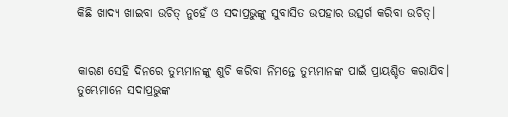କିଛି ଖାଦ୍ୟ ଖାଇବା ଉଚିତ୍ ନୁହେଁ ଓ ସଦାପ୍ରଭୁଙ୍କୁ ସୁବାସିତ ଉପହାର ଉତ୍ସର୍ଗ କରିବା ଉଚିତ୍।


କାରଣ ସେହି ଦିନରେ ତୁମ୍ଭମାନଙ୍କୁ ଶୁଚି କରିବା ନିମନ୍ତେ ତୁମ୍ଭମାନଙ୍କ ପାଇଁ ପ୍ରାୟଶ୍ଚିତ କରାଯିବ। ତୁମ୍ଭେମାନେ ସଦାପ୍ରଭୁଙ୍କ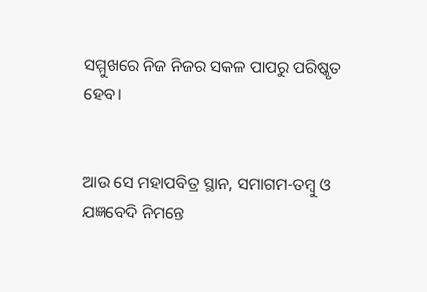ସମ୍ମୁଖରେ ନିଜ ନିଜର ସକଳ ପାପରୁ ପରିଷ୍କୃତ ହେବ।


ଆଉ ସେ ମହାପବିତ୍ର ସ୍ଥାନ, ସମାଗମ-ତମ୍ବୁ ଓ ଯଜ୍ଞବେଦି ନିମନ୍ତେ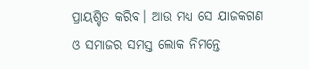ପ୍ରାୟଶ୍ଚିତ କରିବ। ଆଉ ମଧ୍ୟ ସେ ଯାଜକଗଣ ଓ ସମାଜର ସମସ୍ତ ଲୋକ ନିମନ୍ତେ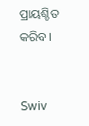ପ୍ରାୟଶ୍ଚିତ କରିବ।


Swiv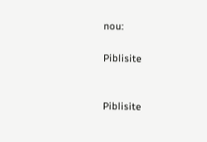nou:

Piblisite


Piblisite